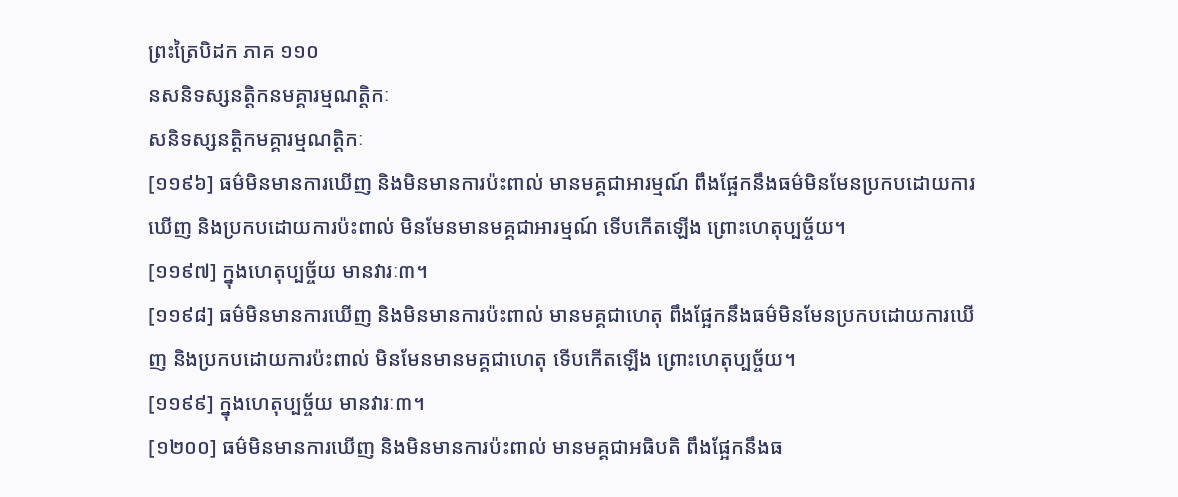ព្រះត្រៃបិដក ភាគ ១១០
នសនិទស្សនត្តិកនមគ្គារម្មណត្តិកៈ
សនិទស្សនត្តិកមគ្គារម្មណត្តិកៈ
[១១៩៦] ធម៌មិនមានការឃើញ និងមិនមានការប៉ះពាល់ មានមគ្គជាអារម្មណ៍ ពឹងផ្អែកនឹងធម៌មិនមែនប្រកបដោយការឃើញ និងប្រកបដោយការប៉ះពាល់ មិនមែនមានមគ្គជាអារម្មណ៍ ទើបកើតឡើង ព្រោះហេតុប្បច្ច័យ។
[១១៩៧] ក្នុងហេតុប្បច្ច័យ មានវារៈ៣។
[១១៩៨] ធម៌មិនមានការឃើញ និងមិនមានការប៉ះពាល់ មានមគ្គជាហេតុ ពឹងផ្អែកនឹងធម៌មិនមែនប្រកបដោយការឃើញ និងប្រកបដោយការប៉ះពាល់ មិនមែនមានមគ្គជាហេតុ ទើបកើតឡើង ព្រោះហេតុប្បច្ច័យ។
[១១៩៩] ក្នុងហេតុប្បច្ច័យ មានវារៈ៣។
[១២០០] ធម៌មិនមានការឃើញ និងមិនមានការប៉ះពាល់ មានមគ្គជាអធិបតិ ពឹងផ្អែកនឹងធ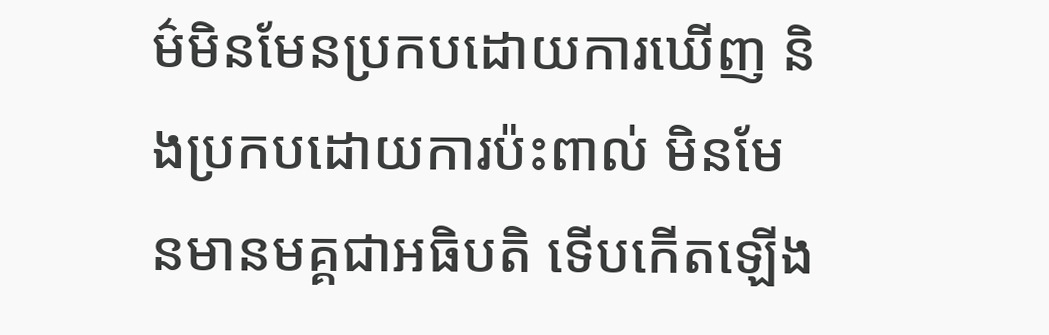ម៌មិនមែនប្រកបដោយការឃើញ និងប្រកបដោយការប៉ះពាល់ មិនមែនមានមគ្គជាអធិបតិ ទើបកើតឡើង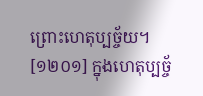ព្រោះហេតុប្បច្ច័យ។
[១២០១] ក្នុងហេតុប្បច្ច័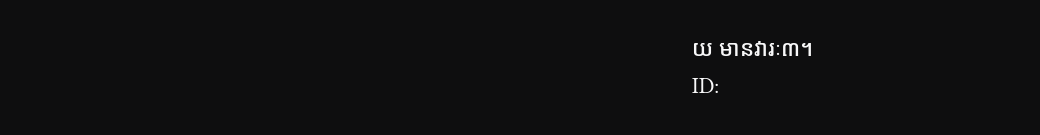យ មានវារៈ៣។
ID: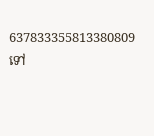637833355813380809
ទៅ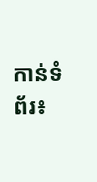កាន់ទំព័រ៖